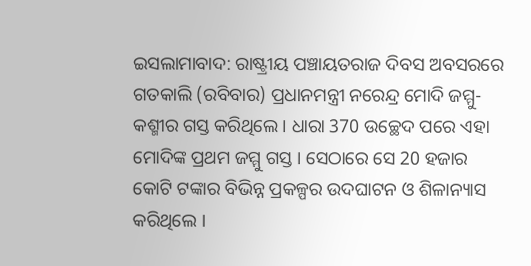ଇସଲାମାବାଦ: ରାଷ୍ଟ୍ରୀୟ ପଞ୍ଚାୟତରାଜ ଦିବସ ଅବସରରେ ଗତକାଲି (ରବିବାର) ପ୍ରଧାନମନ୍ତ୍ରୀ ନରେନ୍ଦ୍ର ମୋଦି ଜମ୍ମୁ-କଶ୍ମୀର ଗସ୍ତ କରିଥିଲେ । ଧାରା 370 ଉଚ୍ଛେଦ ପରେ ଏହା ମୋଦିଙ୍କ ପ୍ରଥମ ଜମ୍ମୁ ଗସ୍ତ । ସେଠାରେ ସେ 20 ହଜାର କୋଟି ଟଙ୍କାର ବିଭିନ୍ନ ପ୍ରକଳ୍ପର ଉଦଘାଟନ ଓ ଶିଳାନ୍ୟାସ କରିଥିଲେ ।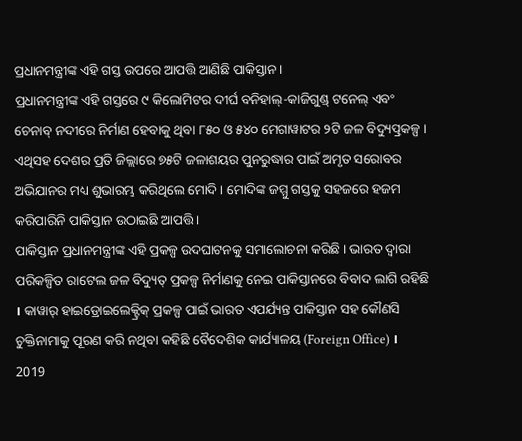ପ୍ରଧାନମନ୍ତ୍ରୀଙ୍କ ଏହି ଗସ୍ତ ଉପରେ ଆପତ୍ତି ଆଣିଛି ପାକିସ୍ତାନ ।
ପ୍ରଧାନମନ୍ତ୍ରୀଙ୍କ ଏହି ଗସ୍ତରେ ୯ କିଲୋମିଟର ଦୀର୍ଘ ବନିହାଲ୍-କାଜିଗୁଣ୍ଡ୍ ଟନେଲ୍ ଏବଂ ଚେନାବ୍ ନଦୀରେ ନିର୍ମାଣ ହେବାକୁ ଥିବା ୮୫୦ ଓ ୫୪୦ ମେଗାୱାଟର ୨ଟି ଜଳ ବିଦ୍ୟୁତ୍ପ୍ରକଳ୍ପ । ଏଥିସହ ଦେଶର ପ୍ରତି ଜିଲ୍ଲାରେ ୭୫ଟି ଜଳାଶୟର ପୁନରୁଦ୍ଧାର ପାଇଁ ଅମୃତ ସରୋବର ଅଭିଯାନର ମଧ୍ୟ ଶୁଭାରମ୍ଭ କରିଥିଲେ ମୋଦି । ମୋଦିଙ୍କ ଜମ୍ମୁ ଗସ୍ତକୁ ସହଜରେ ହଜମ କରିପାରିନି ପାକିସ୍ତାନ ଉଠାଇଛି ଆପତ୍ତି ।
ପାକିସ୍ତାନ ପ୍ରଧାନମନ୍ତ୍ରୀଙ୍କ ଏହି ପ୍ରକଳ୍ପ ଉଦଘାଟନକୁ ସମାଲୋଚନା କରିଛି । ଭାରତ ଦ୍ବାରା ପରିକଳ୍ପିତ ରାଟେଲ ଜଳ ବିଦ୍ୟୁତ୍ ପ୍ରକଳ୍ପ ନିର୍ମାଣକୁ ନେଇ ପାକିସ୍ତାନରେ ବିବାଦ ଲାଗି ରହିଛି । କାୱାର୍ ହାଇଡ୍ରୋଇଲେକ୍ଟ୍ରିକ୍ ପ୍ରକଳ୍ପ ପାଇଁ ଭାରତ ଏପର୍ଯ୍ୟନ୍ତ ପାକିସ୍ତାନ ସହ କୌଣସି ଚୁକ୍ତିନାମାକୁ ପୂରଣ କରି ନଥିବା କହିଛି ବୈଦେଶିକ କାର୍ଯ୍ୟାଳୟ (Foreign Office) ।
2019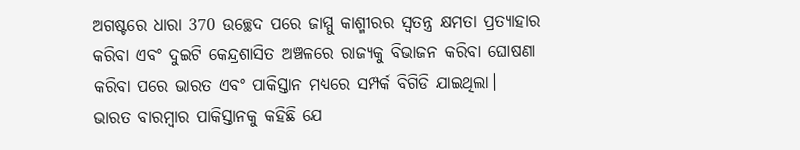ଅଗଷ୍ଟରେ ଧାରା 370 ଉଚ୍ଛେଦ ପରେ ଜାମ୍ମୁ କାଶ୍ମୀରର ସ୍ବତନ୍ତ୍ର କ୍ଷମତା ପ୍ରତ୍ୟାହାର କରିବା ଏବଂ ଦୁଇଟି କେନ୍ଦ୍ରଶାସିତ ଅଞ୍ଚଳରେ ରାଜ୍ୟକୁ ବିଭାଜନ କରିବା ଘୋଷଣା କରିବା ପରେ ଭାରତ ଏବଂ ପାକିସ୍ତାନ ମଧ୍ୟରେ ସମ୍ପର୍କ ବିଗିଡି ଯାଇଥିଲା।
ଭାରତ ବାରମ୍ବାର ପାକିସ୍ତାନକୁ କହିଛି ଯେ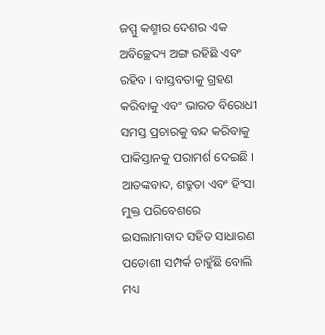ଜମ୍ମୁ କଶ୍ମୀର ଦେଶର ଏକ ଅବିଚ୍ଛେଦ୍ୟ ଅଙ୍ଗ ରହିଛି ଏବଂ ରହିବ । ବାସ୍ତବତାକୁ ଗ୍ରହଣ କରିବାକୁ ଏବଂ ଭାରତ ବିରୋଧୀ ସମସ୍ତ ପ୍ରଚାରକୁ ବନ୍ଦ କରିବାକୁ ପାକିସ୍ତାନକୁ ପରାମର୍ଶ ଦେଇଛି । ଆତଙ୍କବାଦ, ଶତ୍ରୁତା ଏବଂ ହିଂସା ମୁକ୍ତ ପରିବେଶରେ ଇସଲାମାବାଦ ସହିତ ସାଧାରଣ ପଡୋଶୀ ସମ୍ପର୍କ ଚାହୁଁଛି ବୋଲି ମଧ୍ୟ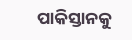ପାକିସ୍ତାନକୁ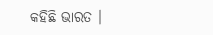କହିଛି ଭାରତ ।